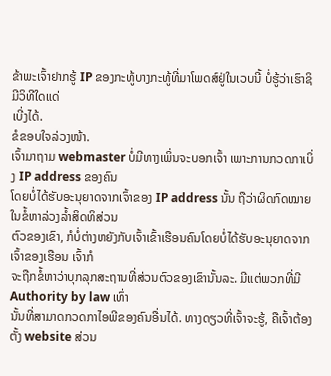ຂ້າພະເຈົ້າຢາກຮູ້ IP ຂອງກະທູ້ບາງກະທູ້ທີ່ມາໂພດສ໌ຢູ່ໃນເວບນີ້ ບໍ່ຮູ້ວ່າເຮົາຊິມີວິທີໃດແດ່
ເບີ່ງໄດ້.
ຂໍຂອບໃຈລ່ວງໜ້າ.
ເຈົ້າມາຖາມ webmaster ບໍ່ມີທາງເພິ່ນຈະບອກເຈົ້າ ເພາະການກວດກາເບິ່ງ IP address ຂອງຄົນ
ໂດຍບໍ່ໄດ້ຮັບອະນຸຍາດຈາກເຈົ້າຂອງ IP address ນັ້ນ ຖືວ່າຜິດກົດໝາຍໃນຂໍ້ຫາລ່ວງລ້ຳສິດທິສ່ວນ
ຕົວຂອງເຂົາ, ກໍບໍ່ຕ່າງຫຍັງກັບເຈົ້າເຂົ້າເຮືອນຄົນໂດຍບໍ່ໄດ້ຮັບອະນຸຍາດຈາກເຈົ້າຂອງເຮືອນ ເຈົ້າກໍ
ຈະຖືກຂໍ້ຫາວ່າບຸກລຸກສະຖານທີ່ສ່ວນຕົວຂອງເຂົານັ້ນລະ. ມີແຕ່ພວກທີ່ມີ Authority by law ເທົ່າ
ນັ້ນທີ່ສາມາດກວດກາໄອພີຂອງຄົນອື່ນໄດ້. ທາງດຽວທີ່ເຈົ້າຈະຮູ້, ຄືເຈົ້າຕ້ອງຕັ້ງ website ສ່ວນ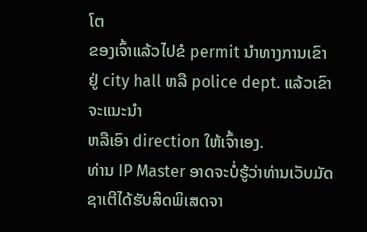ໂຕ
ຂອງເຈົ້າແລ້ວໄປຂໍ permit ນຳທາງການເຂົາ ຢູ່ city hall ຫລື police dept. ແລ້ວເຂົາຈະແນະນຳ
ຫລືເອົາ direction ໃຫ້ເຈົ້າເອງ.
ທ່ານ IP Master ອາດຈະບໍ່ຮູ້ວ່າທ່ານເວັບມັດຊາເຕີໄດ້ຮັບສິດພິເສດຈາ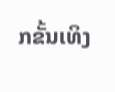ກຂັ້ນເທິງ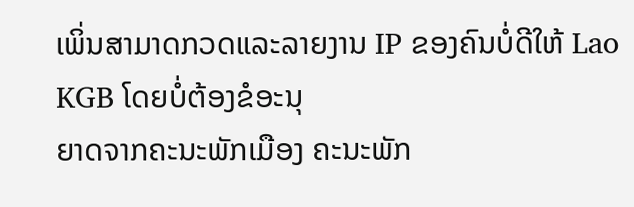ເພິ່ນສາມາດກວດແລະລາຍງານ IP ຂອງຄົນບໍ່ດີໃຫ້ Lao KGB ໂດຍບໍ່ຕ້ອງຂໍອະນຸ
ຍາດຈາກຄະນະພັກເມືອງ ຄະນະພັກ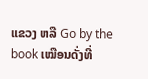ແຂວງ ຫລື Go by the book ເໝືອນດັ່ງທີ່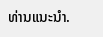ທ່ານແນະນໍາ.